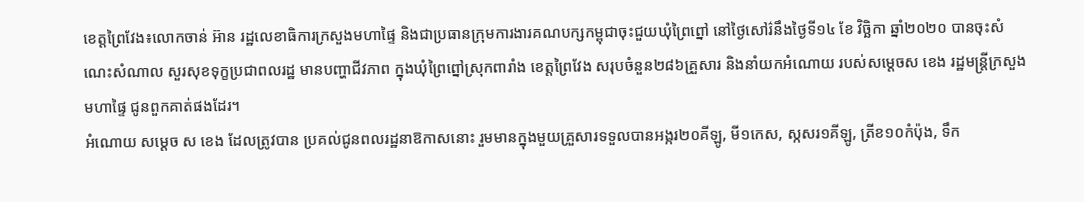ខេត្តព្រៃវែង៖លោកចាន់ អ៊ាន រដ្ឋលេខាធិការក្រសួងមហាផ្ទៃ និងជាប្រធានក្រុមការងារគណបក្សកម្ពុជាចុះជួយឃុំព្រៃព្នៅ នៅថ្ងៃសៅរ៌នឹងថ្ងៃទី១៤ ខែ វិច្ឆិកា ឆ្នាំ២០២០ បានចុះសំណេះសំណាល សួរសុខទុក្ខប្រជាពលរដ្ឋ មានបញ្ហាជីវភាព ក្នុងឃុំព្រៃព្នៅស្រុកពារាំង ខេត្តព្រៃវែង សរុបចំនួន២៨៦គ្រួសារ និងនាំយកអំណោយ របស់សម្ដេចស ខេង រដ្ឋមន្ត្រីក្រសួងមហាផ្ទៃ ជូនពួកគាត់ផងដែរ។
អំណោយ សម្ដេច ស ខេង ដែលត្រូវបាន ប្រគល់ជូនពលរដ្ឋនាឱកាសនោះ រួមមានក្នុងមួយគ្រួសារទទួលបានអង្ករ២០គីឡូ, មី១កេស, ស្កសរ១គីឡូ, ត្រីខ១០កំប៉ុង, ទឹក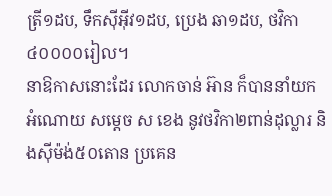ត្រី១ដប, ទឹកសុីអុីវ១ដប, ប្រេង ឆា១ដប, ថវិកា៤០០០០រៀល។
នាឱកាសនោះដែរ លោកចាន់ អ៊ាន ក៏បាននាំយក អំណោយ សម្តេច ស ខេង នូវថវិកា២ពាន់ដុល្លារ និងសុីម៉ង់៥០តោន ប្រគេន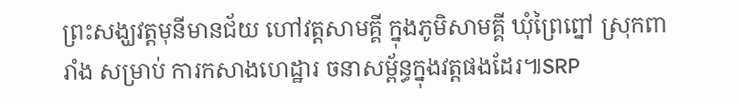ព្រះសង្ឃវត្តមុនីមានជ័យ ហៅវត្តសាមគ្គី ក្នុងភូមិសាមគ្គី ឃុំព្រៃព្នៅ ស្រុកពារាំង សម្រាប់ ការកសាងហេដ្ឋារ ចនាសម្ព័ន្ធក្នុងវត្តផងដែរ៕SRP